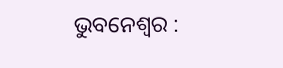ଭୁବନେଶ୍ୱର :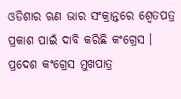ଓଡିଶାର ଋଣ ଭାର ସଂକ୍ରାନ୍ତରେ ଶ୍ୱେତପତ୍ର ପ୍ରକାଶ ପାଇଁ ଦାବି କରିଛି କଂଗ୍ରେସ । ପ୍ରଦେଶ କଂଗ୍ରେସ ମୁଖପାତ୍ର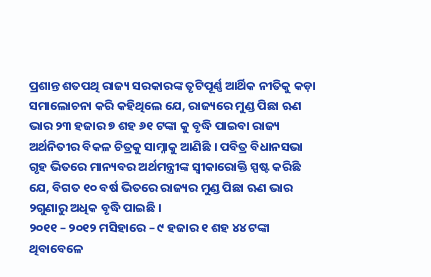ପ୍ରଶାନ୍ତ ଶତପଥି ରାଜ୍ୟ ସରକାରଙ୍କ ତୃଟିପୂର୍ଣ୍ଣ ଆର୍ଥିକ ନୀତିକୁ କଡ଼ା ସମାଲୋଚନା କରି କହିଥିଲେ ଯେ, ରାଜ୍ୟରେ ମୁଣ୍ଡ ପିଛା ଋଣ ଭାର ୨୩ ହଜାର ୭ ଶହ ୬୧ ଟଙ୍କା କୁ ବୃଦ୍ଧି ପାଇବା ରାଜ୍ୟ ଅର୍ଥନିତୀର ବିକଳ ଚିତ୍ରକୁ ସାମ୍ନାକୁ ଆଣିଛି । ପବିତ୍ର ବିଧାନସଭା ଗୃହ ଭିତରେ ମାନ୍ୟବର ଅର୍ଥମନ୍ତ୍ରୀଙ୍କ ସ୍ୱୀକାରୋକ୍ତି ସ୍ପଷ୍ଟ କରିଛି ଯେ, ବିଗତ ୧୦ ବର୍ଷ ଭିତରେ ରାଜ୍ୟର ମୁଣ୍ଡ ପିଛା ଋଣ ଭାର ୨ଗୁଣାରୁ ଅଧିକ ବୃଦ୍ଧି ପାଇଛି ।
୨୦୧୧ – ୨୦୧୨ ମସିହାରେ – ୯ ହଜାର ୧ ଶହ ୪୪ ଟଙ୍କା ଥିବାବେଳେ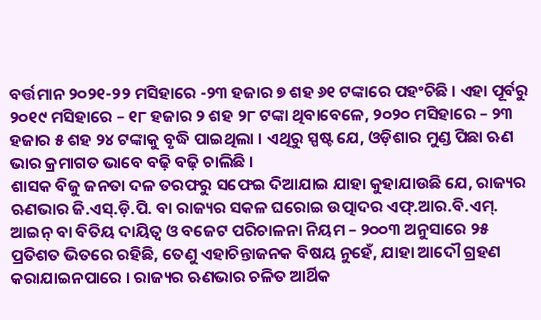ବର୍ତ୍ତମାନ ୨୦୨୧-୨୨ ମସିହାରେ -୨୩ ହଜାର ୭ ଶହ ୬୧ ଟଙ୍କାରେ ପହଂଚିଛି । ଏହା ପୂର୍ବରୁ ୨୦୧୯ ମସିହାରେ – ୧୮ ହଜାର ୨ ଶହ ୨୮ ଟଙ୍କା ଥିବାବେଳେ, ୨୦୨୦ ମସିହାରେ – ୨୩ ହଜାର ୫ ଶହ ୨୪ ଟଙ୍କାକୁ ବୃଦ୍ଧି ପାଇଥିଲା । ଏଥିରୁ ସ୍ପଷ୍ଟ ଯେ, ଓଡ଼ିଶାର ମୁଣ୍ଡ ପିଛା ଋଣ ଭାର କ୍ରମାଗତ ଭାବେ ବଢ଼ି ବଢ଼ି ଚାଲିଛି ।
ଶାସକ ବିଜୁ ଜନତା ଦଳ ତରଫରୁ ସଫେଇ ଦିଆଯାଇ ଯାହା କୁହାଯାଉଛି ଯେ, ରାଜ୍ୟର ଋଣଭାର ଜି.ଏସ୍.ଡ଼ି.ପି. ବା ରାଜ୍ୟର ସକଳ ଘରୋଇ ଉତ୍ପାଦର ଏଫ୍.ଆର.ବି.ଏମ୍. ଆଇନ୍ ବା ବିତିୟ ଦାୟିତ୍ୱ ଓ ବଜେଟ ପରିଚାଳନା ନିୟମ – ୨୦୦୩ ଅନୁସାରେ ୨୫ ପ୍ରତିଶତ ଭିତରେ ରହିଛି, ତେଣୁ ଏହାଚିନ୍ତାଜନକ ବିଷୟ ନୁହେଁ, ଯାହା ଆଦୌ ଗ୍ରହଣ କରାଯାଇନପାରେ । ରାଜ୍ୟର ଋଣଭାର ଚଳିତ ଆର୍ଥିକ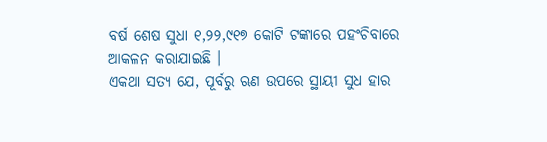ବର୍ଷ ଶେଷ ସୁଧା ୧,୨୨,୯୧୭ କୋଟି ଟଙ୍କାରେ ପହଂଚିବାରେ ଆକଳନ କରାଯାଇଛି ।
ଏକଥା ସତ୍ୟ ଯେ, ପୂର୍ବରୁ ଋଣ ଉପରେ ସ୍ଥାୟୀ ସୁଧ ହାର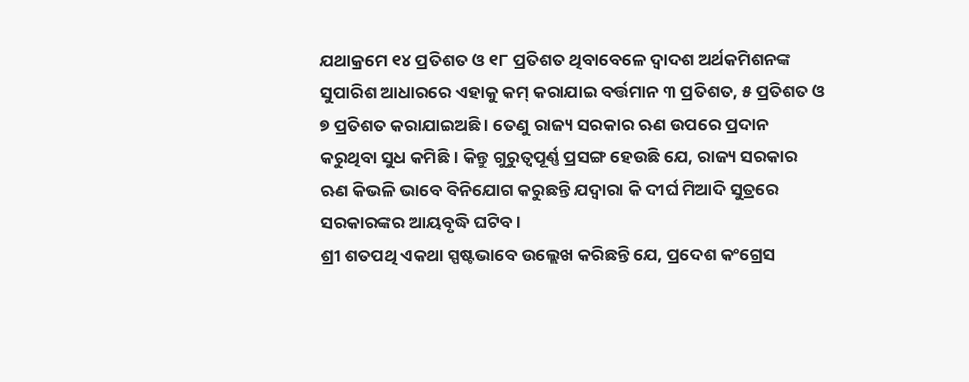ଯଥାକ୍ରମେ ୧୪ ପ୍ରତିଶତ ଓ ୧୮ ପ୍ରତିଶତ ଥିବାବେଳେ ଦ୍ୱାଦଶ ଅର୍ଥକମିଶନଙ୍କ ସୁପାରିଶ ଆଧାରରେ ଏହାକୁ କମ୍ କରାଯାଇ ବର୍ତ୍ତମାନ ୩ ପ୍ରତିଶତ, ୫ ପ୍ରତିଶତ ଓ ୭ ପ୍ରତିଶତ କରାଯାଇଅଛି । ତେଣୁ ରାଜ୍ୟ ସରକାର ଋଣ ଉପରେ ପ୍ରଦାନ କରୁଥିବା ସୁଧ କମିଛି । କିନ୍ତୁ ଗୁରୁତ୍ୱପୂର୍ଣ୍ଣ ପ୍ରସଙ୍ଗ ହେଉଛି ଯେ, ରାଜ୍ୟ ସରକାର ଋଣ କିଭଳି ଭାବେ ବିନିଯୋଗ କରୁଛନ୍ତି ଯଦ୍ୱାରା କି ଦୀର୍ଘ ମିଆଦି ସୁତ୍ରରେ ସରକାରଙ୍କର ଆୟବୃଦ୍ଧି ଘଟିବ ।
ଶ୍ରୀ ଶତପଥି ଏକଥା ସ୍ପଷ୍ଟଭାବେ ଉଲ୍ଲେଖ କରିଛନ୍ତି ଯେ, ପ୍ରଦେଶ କଂଗ୍ରେସ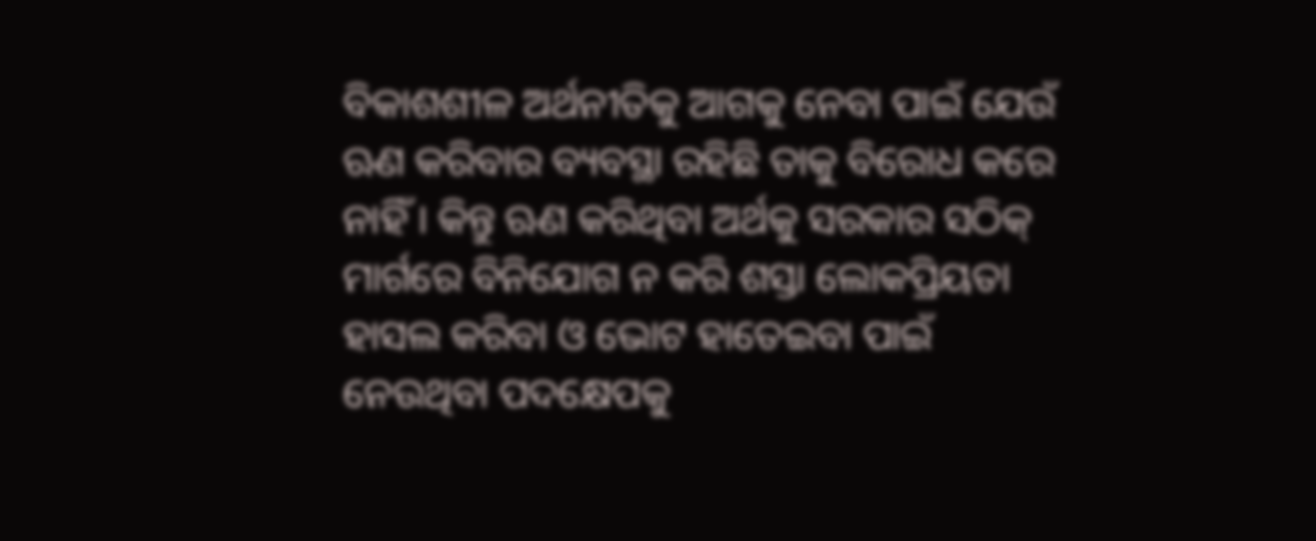ବିକାଶଶୀଳ ଅର୍ଥନୀତିକୁ ଆଗକୁ ନେବା ପାଇଁ ଯେଉଁ ଋଣ କରିବାର ବ୍ୟବସ୍ଥା ରହିଛି ତାକୁ ବିରୋଧ କରେ ନାହିଁ । କିନ୍ତୁ ଋଣ କରିଥିବା ଅର୍ଥକୁ ସରକାର ସଠିକ୍ ମାର୍ଗରେ ବିନିଯୋଗ ନ କରି ଶସ୍ତା ଲୋକପ୍ରିୟତା ହାସଲ କରିବା ଓ ଭୋଟ ହାତେଇବା ପାଇଁ ନେଉଥିବା ପଦକ୍ଷେପକୁ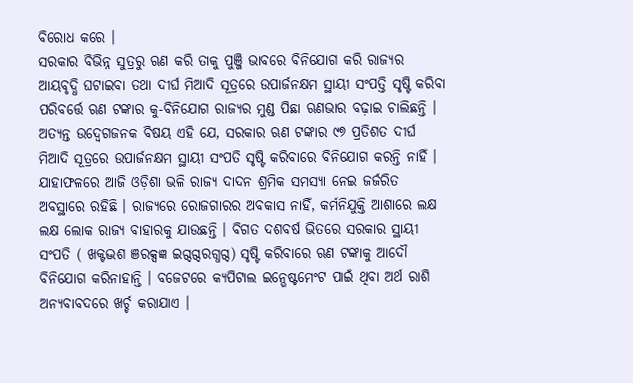ବିରୋଧ କରେ ।
ସରକାର ବିଭିନ୍ନ ସୁତ୍ରରୁ ଋଣ କରି ତାକୁ ପୁଞ୍ଜି ଭାବରେ ବିନିଯୋଗ କରି ରାଜ୍ୟର ଆୟବୃଦ୍ଧି ଘଟାଇବା ତଥା ଦୀର୍ଘ ମିଆଦି ସୂତ୍ରରେ ଉପାର୍ଜନକ୍ଷମ ସ୍ଥାୟୀ ସଂପତ୍ତି ସୃଷ୍ଟି କରିବା ପରିବର୍ତ୍ତେ ଋଣ ଟଙ୍କାର କୁ-ବିନିଯୋଗ ରାଜ୍ୟର ମୁଣ୍ଡ ପିଛା ଋଣଭାର ବଢ଼ାଇ ଚାଲିଛନ୍ତି । ଅତ୍ୟନ୍ତ ଉଦ୍ବେଗଜନକ ବିଷୟ ଏହି ଯେ, ସରକାର ଋଣ ଟଙ୍କାର ୯୭ ପ୍ରତିଶତ ଦୀର୍ଘ ମିଆଦି ସୂତ୍ରରେ ଉପାର୍ଜନକ୍ଷମ ସ୍ଥାୟୀ ସଂପତି ସୃଷ୍ଟି କରିବାରେ ବିନିଯୋଗ କରନ୍ତି ନାହିଁ ।
ଯାହାଫଳରେ ଆଜି ଓଡ଼ିଶା ଭଳି ରାଜ୍ୟ ଦାଦନ ଶ୍ରମିକ ସମସ୍ୟା ନେଇ ଜର୍ଜରିତ ଅବସ୍ଥାରେ ରହିଛି । ରାଜ୍ୟରେ ରୋଜଗାରର ଅବକାସ ନାହିଁ, କର୍ମନିଯୁକ୍ତି ଆଶାରେ ଲକ୍ଷ ଲକ୍ଷ ଲୋକ ରାଜ୍ୟ ବାହାରକୁ ଯାଉଛନ୍ତି । ବିଗତ ଦଶବର୍ଷ ଭିତରେ ସରକାର ସ୍ଥାୟୀ ସଂପତି ( ଖକ୍ଟଦ୍ଭଶ ଞରକ୍ସଜ୍ଞ ଇଗ୍ଦଗ୍ଦରଗ୍ଧଗ୍ଦ) ସୃଷ୍ଟି କରିବାରେ ଋଣ ଟଙ୍କାକୁ ଆଦୌ ବିନିଯୋଗ କରିନାହାନ୍ତି । ବଜେଟରେ କ୍ୟପିଟାଲ ଇନ୍ଭେଷ୍ଟମେଂଟ ପାଇଁ ଥିବା ଅର୍ଥ ରାଶି ଅନ୍ୟବାବଦରେ ଖର୍ଚ୍ଚ କରାଯାଏ ।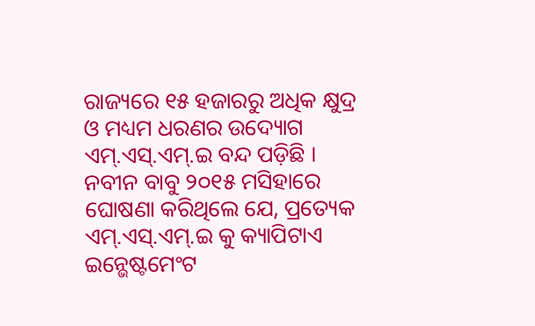ରାଜ୍ୟରେ ୧୫ ହଜାରରୁ ଅଧିକ କ୍ଷୁଦ୍ର ଓ ମଧ୍ୟମ ଧରଣର ଉଦ୍ୟୋଗ ଏମ୍.ଏସ୍.ଏମ୍.ଇ ବନ୍ଦ ପଡ଼ିଛି । ନବୀନ ବାବୁ ୨୦୧୫ ମସିହାରେ ଘୋଷଣା କରିଥିଲେ ଯେ, ପ୍ରତ୍ୟେକ ଏମ୍.ଏସ୍.ଏମ୍.ଇ କୁ କ୍ୟାପିଟାଏ ଇନ୍ଭେଷ୍ଟମେଂଟ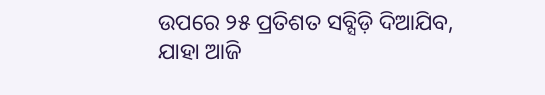ଉପରେ ୨୫ ପ୍ରତିଶତ ସବ୍ସିଡ଼ି ଦିଆଯିବ, ଯାହା ଆଜି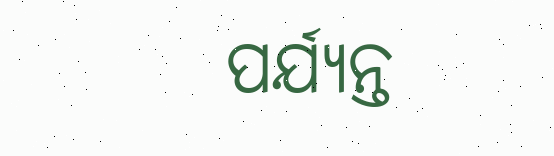ପର୍ଯ୍ୟନ୍ତ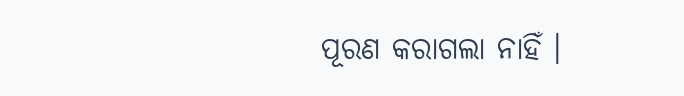ପୂରଣ କରାଗଲା ନାହିଁ ।